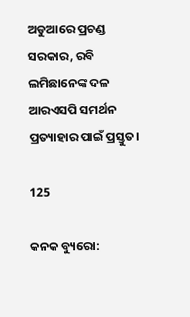ଅଡୁଆରେ ପ୍ରଚଣ୍ଡ ସରକାର, ରବି ଲମିଛାନେଙ୍କ ଦଳ ଆରଏସପି ସମର୍ଥନ ପ୍ରତ୍ୟାହାର ପାଇଁ ପ୍ରସ୍ତୁତ।

125

କନକ ବ୍ୟୁରୋ: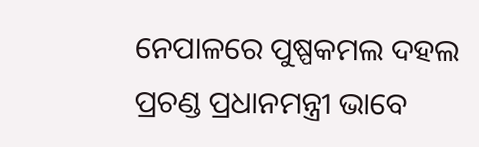ନେପାଳରେ ପୁଷ୍ପକମଲ ଦହଲ ପ୍ରଚଣ୍ଡ ପ୍ରଧାନମନ୍ତ୍ରୀ ଭାବେ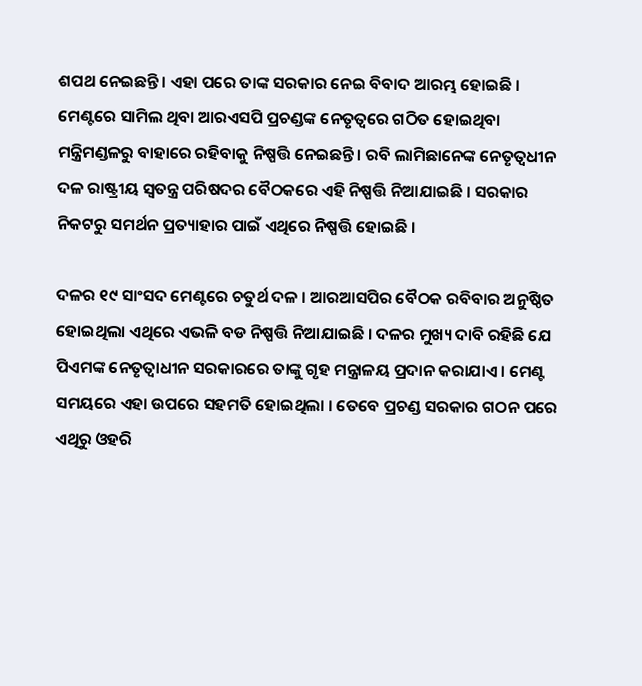ଶପଥ ନେଇଛନ୍ତି । ଏହା ପରେ ତାଙ୍କ ସରକାର ନେଇ ବିବାଦ ଆରମ୍ଭ ହୋଇଛି । ମେଣ୍ଟରେ ସାମିଲ ଥିବା ଆରଏସପି ପ୍ରଚଣ୍ଡଙ୍କ ନେତୃତ୍ୱରେ ଗଠିତ ହୋଇଥିବା ମନ୍ତ୍ରିମଣ୍ଡଳରୁ ବାହାରେ ରହିବାକୁ ନିଷ୍ପତ୍ତି ନେଇଛନ୍ତି । ରବି ଲାମିଛାନେଙ୍କ ନେତୃତ୍ୱଧୀନ ଦଳ ରାଷ୍ଟ୍ରୀୟ ସ୍ୱତନ୍ତ୍ର ପରିଷଦର ବୈଠକରେ ଏହି ନିଷ୍ପତ୍ତି ନିଆଯାଇଛି । ସରକାର ନିକଟରୁ ସମର୍ଥନ ପ୍ରତ୍ୟାହାର ପାଇଁ ଏଥିରେ ନିଷ୍ପତ୍ତି ହୋଇଛି ।

ଦଳର ୧୯ ସାଂସଦ ମେଣ୍ଟରେ ଚତୁର୍ଥ ଦଳ । ଆରଆସପିର ବୈଠକ ରବିବାର ଅନୁଷ୍ଠିତ ହୋଇଥିଲା ଏଥିରେ ଏଭଳି ବଡ ନିଷ୍ପତ୍ତି ନିଆଯାଇଛି । ଦଳର ମୁଖ୍ୟ ଦାବି ରହିଛି ଯେ ପିଏମଙ୍କ ନେତୃତ୍ୱାଧୀନ ସରକାରରେ ତାଙ୍କୁ ଗୃହ ମନ୍ତ୍ରାଳୟ ପ୍ରଦାନ କରାଯାଏ । ମେଣ୍ଟ ସମୟରେ ଏହା ଉପରେ ସହମତି ହୋଇଥିଲା । ତେବେ ପ୍ରଚଣ୍ଡ ସରକାର ଗଠନ ପରେ ଏଥିରୁ ଓହରି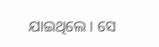ଯାଇଥିଲେ । ସେ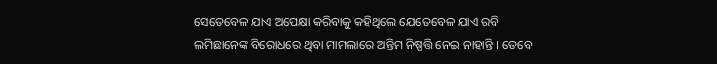ସେତେବେଳ ଯାଏ ଅପେକ୍ଷା କରିବାକୁ କହିଥିଲେ ଯେତେବେଳ ଯାଏ ରବି ଲମିଛାନେଙ୍କ ବିରୋଧରେ ଥିବା ମାମଲାରେ ଅନ୍ତିମ ନିଷ୍ପତ୍ତି ନେଇ ନାହାନ୍ତି । ତେବେ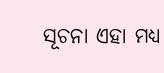ସୂଚନା ଏହା ମଧ୍ୟ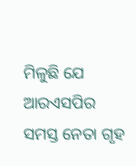ମିଳୁଛି ଯେ ଆରଏସପିର ସମସ୍ତ ନେତା ଗୃହ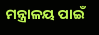ମନ୍ତ୍ରାଳୟ ପାଇଁ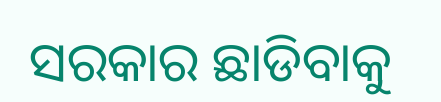ସରକାର ଛାଡିବାକୁ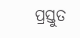ପ୍ରସ୍ତୁତ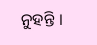ନୁହନ୍ତି ।